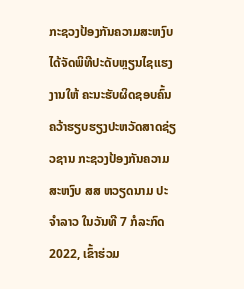ກະຊວງປ້ອງກັນຄວາມສະຫງົບ ໄດ້ຈັດພິທີປະດັບຫຼຽນໄຊແຮງງານໃຫ້ ຄະນະຮັບຜິດຊອບຄົ້ນຄວ້າຮຽບຮຽງປະຫວັດສາດຊ່ຽວຊານ ກະຊວງປ້ອງກັນຄວາມສະຫງົບ ສສ ຫວຽດນາມ ປະຈໍາລາວ ໃນວັນທີ 7 ກໍລະກົດ 2022, ເຂົ້າຮ່ວມ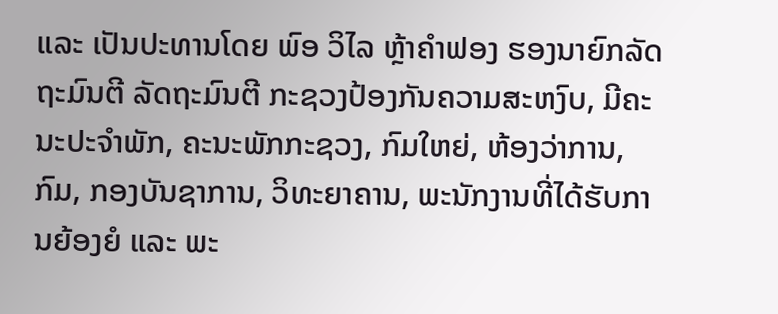ແລະ ເປັນປະທານໂດຍ ພົອ ວິໄລ ຫຼ້າຄໍາຟອງ ຮອງນາຍົກລັດຖະມົນຕີ ລັດຖະມົນຕີ ກະຊວງປ້ອງກັນຄວາມສະຫງົບ, ມີຄະນະປະຈໍາພັກ, ຄະນະພັກກະຊວງ, ກົມໃຫຍ່, ຫ້ອງວ່າການ, ກົມ, ກອງບັນຊາການ, ວິທະຍາຄານ, ພະນັກງານທີ່ໄດ້ຮັບການຍ້ອງຍໍ ແລະ ພະ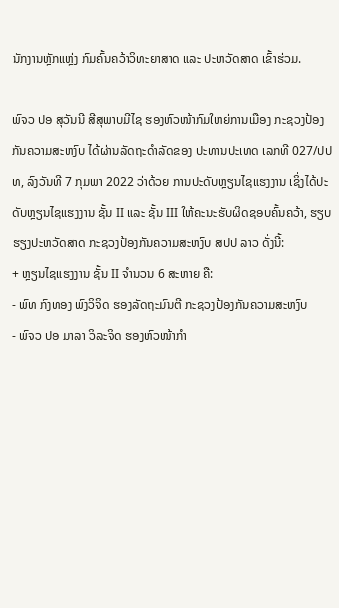ນັກງານຫຼັກແຫຼ່ງ ກົມຄົ້ນຄວ້າວິທະຍາສາດ ແລະ ປະຫວັດສາດ ເຂົ້າຮ່ວມ.

ພົຈວ ປອ ສຸວັນນີ ສີສຸພາບມີໄຊ ຮອງຫົວໜ້າກົມໃຫຍ່ການເມືອງ ກະຊວງປ້ອງກັນຄວາມສະຫງົບ ໄດ້ຜ່ານລັດຖະດຳລັດຂອງ ປະທານປະເທດ ເລກທີ 027/ປປທ, ລົງວັນທີ 7 ກຸມພາ 2022 ວ່າດ້ວຍ ການປະດັບຫຼຽນໄຊແຮງງານ ເຊິ່ງໄດ້ປະດັບຫຼຽນໄຊແຮງງານ ຊັ້ນ II ແລະ ຊັ້ນ III ໃຫ້ຄະນະຮັບຜິດຊອບຄົ້ນຄວ້າ, ຮຽບຮຽງປະຫວັດສາດ ກະຊວງປ້ອງກັນຄວາມສະຫງົບ ສປປ ລາວ ດັ່ງນີ້:
+ ຫຼຽນໄຊແຮງງານ ຊັ້ນ II ຈຳນວນ 6 ສະຫາຍ ຄື:
- ພົທ ກົງທອງ ພົງວິຈິດ ຮອງລັດຖະມົນຕີ ກະຊວງປ້ອງກັນຄວາມສະຫງົບ
- ພົຈວ ປອ ມາລາ ວິລະຈິດ ຮອງຫົວໜ້າກໍາ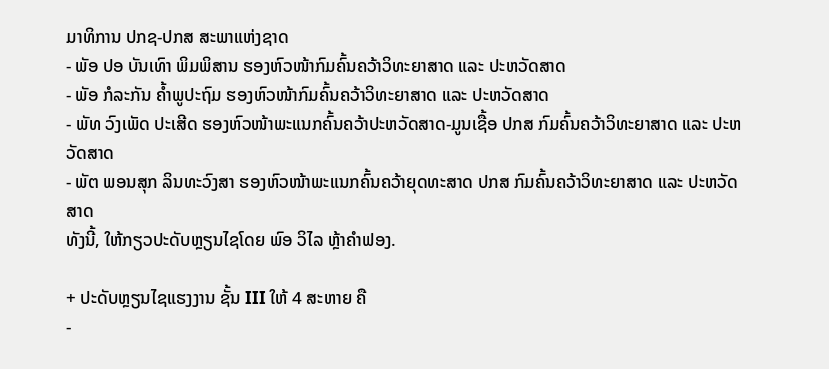ມາທິການ ປກຊ-ປກສ ສະພາແຫ່ງຊາດ
- ພັອ ປອ ບັນເທົາ ພິມພິສານ ຮອງຫົວໜ້າກົມຄົ້ນຄວ້າວິທະຍາສາດ ແລະ ປະຫວັດສາດ
- ພັອ ກໍລະກັນ ຄ້ຳພູປະຖົມ ຮອງຫົວໜ້າກົມຄົ້ນຄວ້າວິທະຍາສາດ ແລະ ປະຫວັດສາດ
- ພັທ ວົງເພັດ ປະເສີດ ຮອງຫົວໜ້າພະແນກຄົ້ນຄວ້າປະຫວັດສາດ-ມູນເຊື້ອ ປກສ ກົມຄົ້ນຄວ້າວິທະຍາສາດ ແລະ ປະຫວັດສາດ
- ພັຕ ພອນສຸກ ລິນທະວົງສາ ຮອງຫົວໜ້າພະແນກຄົ້ນຄວ້າຍຸດທະສາດ ປກສ ກົມຄົ້ນຄວ້າວິທະຍາສາດ ແລະ ປະຫວັດສາດ
ທັງນີ້, ໃຫ້ກຽວປະດັບຫຼຽນໄຊໂດຍ ພົອ ວິໄລ ຫຼ້າຄໍາຟອງ.

+ ປະດັບຫຼຽນໄຊແຮງງານ ຊັ້ນ III ໃຫ້ 4 ສະຫາຍ ຄື
-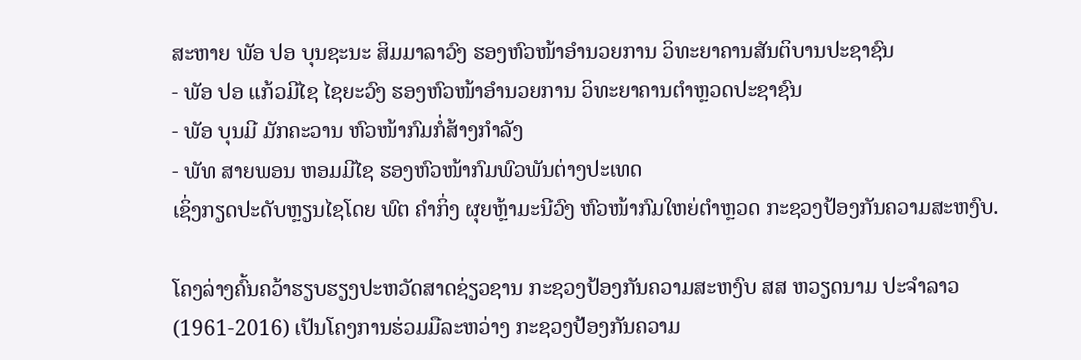ສະຫາຍ ພັອ ປອ ບຸນຊະນະ ສິມມາລາວົງ ຮອງຫົວໜ້າອຳນວຍການ ວິທະຍາຄານສັນຕິບານປະຊາຊົນ
- ພັອ ປອ ແກ້ວມີໄຊ ໄຊຍະວົງ ຮອງຫົວໜ້າອໍານວຍການ ວິທະຍາຄານຕຳຫຼວດປະຊາຊົນ
- ພັອ ບຸນມີ ມັກຄະວານ ຫົວໜ້າກົມກໍ່ສ້າງກໍາລັງ
- ພັທ ສາຍພອນ ຫອມມີໄຊ ຮອງຫົວໜ້າກົມພົວພັນຕ່າງປະເທດ
ເຊິ່ງກຽດປະດັບຫຼຽນໄຊໂດຍ ພົຕ ຄຳກິ່ງ ຜຸຍຫຼ້າມະນີວົງ ຫົວໜ້າກົມໃຫຍ່ຕຳຫຼວດ ກະຊວງປ້ອງກັນຄວາມສະຫງົບ.

ໂຄງລ່າງຄົ້ນຄວ້າຮຽບຮຽງປະຫວັດສາດຊ່ຽວຊານ ກະຊວງປ້ອງກັນຄວາມສະຫງົບ ສສ ຫວຽດນາມ ປະຈຳລາວ (1961-2016) ເປັນໂຄງການຮ່ວມມືລະຫວ່າງ ກະຊວງປ້ອງກັນຄວາມ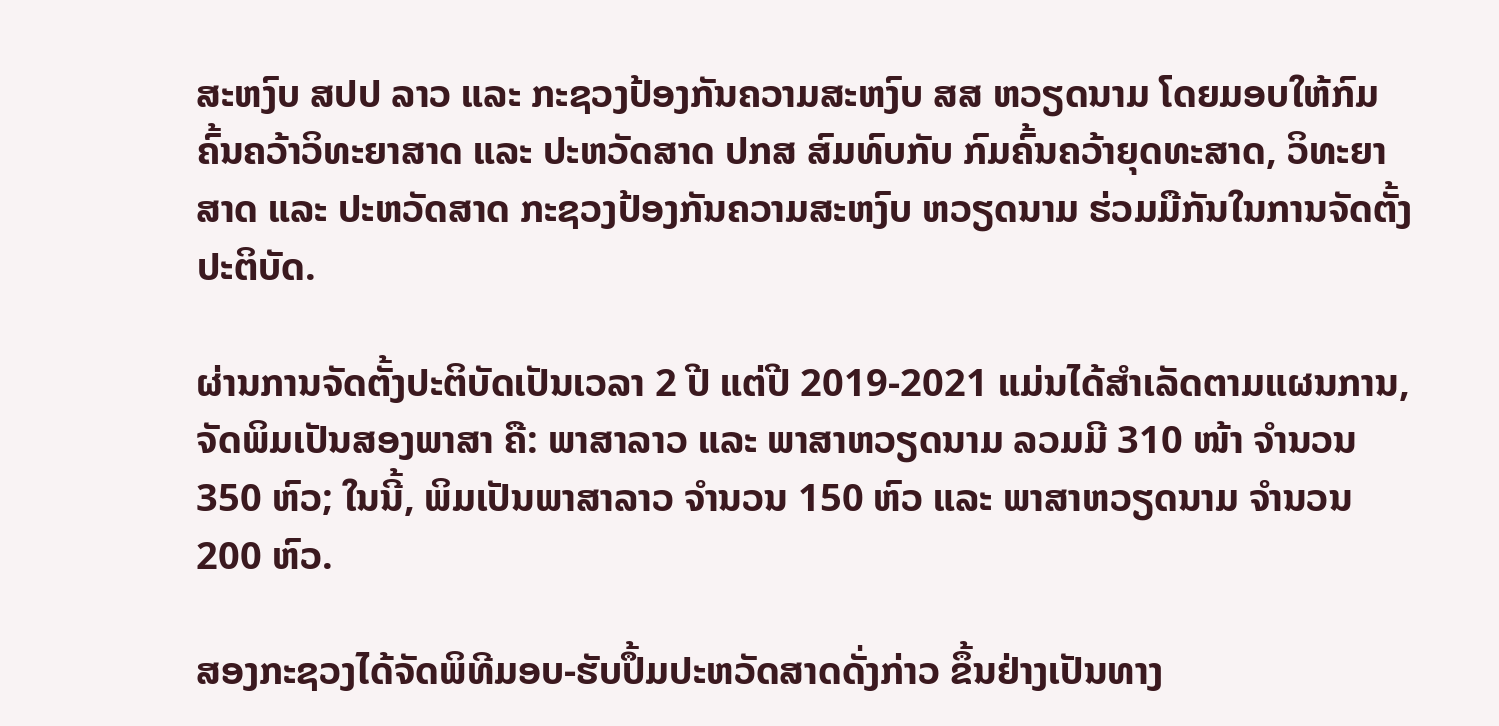ສະຫງົບ ສປປ ລາວ ແລະ ກະຊວງປ້ອງກັນຄວາມສະຫງົບ ສສ ຫວຽດນາມ ໂດຍມອບໃຫ້ກົມຄົ້ນຄວ້າວິທະຍາສາດ ແລະ ປະຫວັດສາດ ປກສ ສົມທົບກັບ ກົມຄົ້ນຄວ້າຍຸດທະສາດ, ວິທະຍາສາດ ແລະ ປະຫວັດສາດ ກະຊວງປ້ອງກັນຄວາມສະຫງົບ ຫວຽດນາມ ຮ່ວມມືກັນໃນການຈັດຕັ້ງປະຕິບັດ.

ຜ່ານການຈັດຕັ້ງປະຕິບັດເປັນເວລາ 2 ປີ ແຕ່ປີ 2019-2021 ແມ່ນໄດ້ສຳເລັດຕາມແຜນການ, ຈັດພິມເປັນສອງພາສາ ຄື: ພາສາລາວ ແລະ ພາສາຫວຽດນາມ ລວມມີ 310 ໜ້າ ຈຳນວນ 350 ຫົວ; ໃນນີ້, ພິມເປັນພາສາລາວ ຈຳນວນ 150 ຫົວ ແລະ ພາສາຫວຽດນາມ ຈຳນວນ 200 ຫົວ.

ສອງກະຊວງໄດ້ຈັດພິທີມອບ-ຮັບປຶ້ມປະຫວັດສາດດັ່ງກ່າວ ຂຶ້ນຢ່າງເປັນທາງ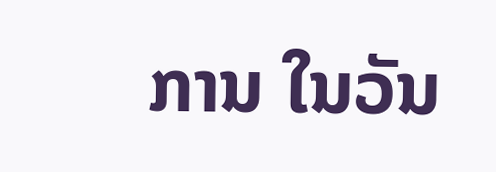ການ ໃນວັນ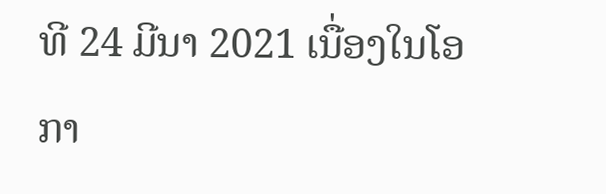ທີ 24 ມີນາ 2021 ເນື່ອງໃນໂອກາ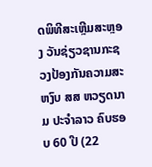ດພິທີສະເຫຼີມສະຫຼອງ ວັນຊ່ຽວຊານກະຊວງປ້ອງກັນຄວາມສະຫງົບ ສສ ຫວຽດນາມ ປະຈໍາລາວ ຄົບຮອບ 60 ປີ (22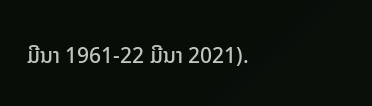ມີນາ 1961-22 ມີນາ 2021).